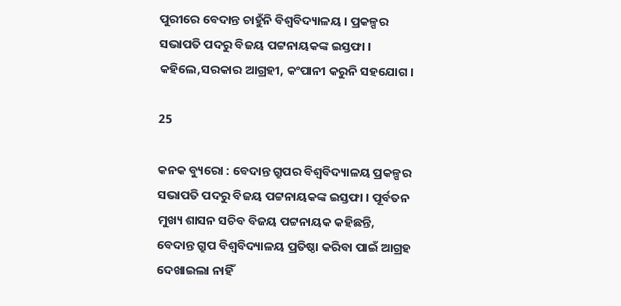ପୁରୀରେ ବେଦାନ୍ତ ଚାହୁଁନି ବିଶ୍ୱବିଦ୍ୟାଳୟ । ପ୍ରକଳ୍ପର ସଭାପତି ପଦରୁ ବିଜୟ ପଟ୍ଟନାୟକଙ୍କ ଇସ୍ତଫା । କହିଲେ,ସରକାର ଆଗ୍ରହୀ, କଂପାନୀ କରୁନି ସହଯୋଗ ।

25

କନକ ବ୍ୟୁରୋ : ବେଦାନ୍ତ ଗ୍ରୁପର ବିଶ୍ୱବିଦ୍ୟାଳୟ ପ୍ରକଳ୍ପର ସଭାପତି ପଦରୁ ବିଜୟ ପଟ୍ଟନାୟକଙ୍କ ଇସ୍ତଫା । ପୂର୍ବତନ ମୁଖ୍ୟ ଶାସନ ସଚିବ ବିଜୟ ପଟ୍ଟନାୟକ କହିଛନ୍ତି, ବେଦାନ୍ତ ଗ୍ରୁପ ବିଶ୍ୱବିଦ୍ୟାଳୟ ପ୍ରତିଷ୍ଠା କରିବା ପାଇଁ ଆଗ୍ରହ ଦେଖାଇଲା ନାହିଁ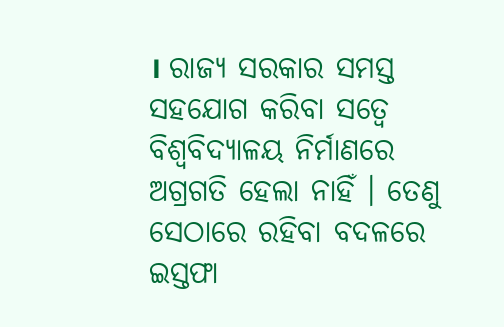। ରାଜ୍ୟ ସରକାର ସମସ୍ତ ସହଯୋଗ କରିବା ସତ୍ୱେ ବିଶ୍ୱବିଦ୍ୟାଳୟ ନିର୍ମାଣରେ ଅଗ୍ରଗତି ହେଲା ନାହିଁ । ତେଣୁ ସେଠାରେ ରହିବା ବଦଳରେ ଇସ୍ତଫା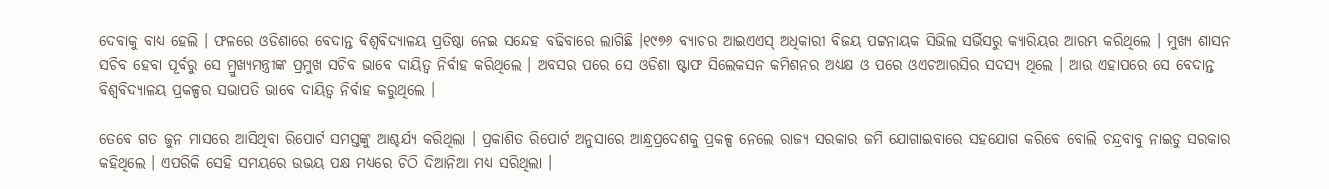ଦେବାକୁ ବାଧ୍ୟ ହେଲି । ଫଳରେ ଓଡିଶାରେ ବେଦାନ୍ତ ବିଶ୍ୱବିଦ୍ୟାଳୟ ପ୍ରତିଷ୍ଠା ନେଇ ସନ୍ଦେହ ବଢିବାରେ ଲାଗିଛି ।୧୯୭୬ ବ୍ୟାଚର ଆଇଏଏସ୍ ଅଧିକାରୀ ବିଜୟ ପଟ୍ଟନାୟକ ସିଭିଲ ସର୍ଭିସରୁ କ୍ୟାରିୟର ଆରମ୍ଭ କରିଥିଲେ । ମୁଖ୍ୟ ଶାସନ ସଚିବ ହେବା ପୂର୍ବରୁ ସେ ମ୍ରୁଖ୍ୟମନ୍ତ୍ରୀଙ୍କ ପ୍ରମୁଖ ସଚିବ ଭାବେ ଦାୟିତ୍ୱ ନିର୍ବାହ କରିଥିଲେ । ଅବସର ପରେ ସେ ଓଡିଶା ଷ୍ଟାଫ ସିଲେକସନ କମିଶନର ଅଧ୍ୟକ୍ଷ ଓ ପରେ ଓଏଚଆରସିର ସଦସ୍ୟ ଥିଲେ । ଆଉ ଏହାପରେ ସେ ବେଦାନ୍ତ ବିଶ୍ୱବିଦ୍ୟାଳୟ ପ୍ରକଳ୍ପର ସଭାପତି ଭାବେ ଦାୟିତ୍ୱ ନିର୍ବାହ କରୁଥିଲେ ।

ତେବେ ଗତ ଜୁନ ମାସରେ ଆସିଥିବା ରିପୋର୍ଟ ସମସ୍ତଙ୍କୁ ଆଶ୍ଚର୍ଯ୍ୟ କରିଥିଲା । ପ୍ରକାଶିତ ରିପୋର୍ଟ ଅନୁସାରେ ଆନ୍ଧ୍ରପ୍ରଦେଶକୁ ପ୍ରକଳ୍ପ ନେଲେ ରାଜ୍ୟ ସରକାର ଜମି ଯୋଗାଇବାରେ ସହଯୋଗ କରିବେ ବୋଲି ଚନ୍ଦ୍ରବାବୁ ନାଇଡୁ ସରକାର କହିଥିଲେ । ଏପରିକି ସେହି ସମୟରେ ଉଭୟ ପକ୍ଷ ମଧ୍ୟରେ ଚିଠି ଦିଆନିଆ ମଧ୍ୟ ସରିଥିଲା ।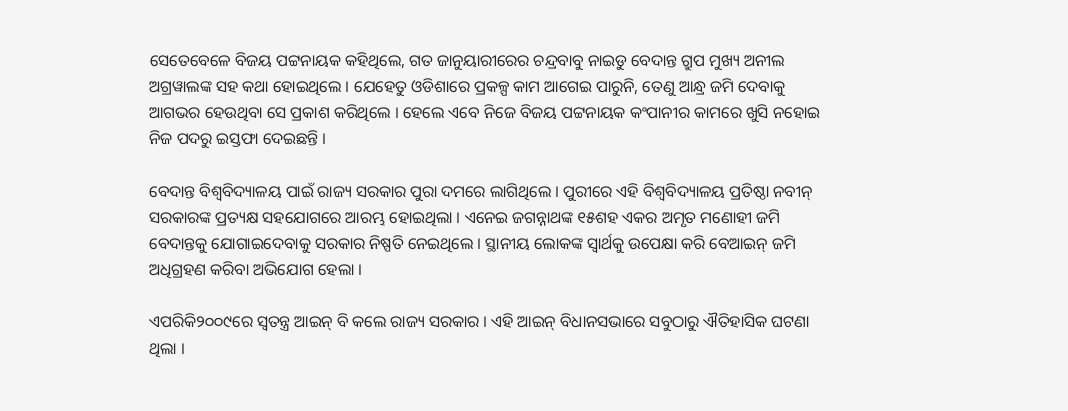ସେତେବେଳେ ବିଜୟ ପଟ୍ଟନାୟକ କହିଥିଲେ, ଗତ ଜାନୁୟାରୀରେର ଚନ୍ଦ୍ରବାବୁ ନାଇଡୁ ବେଦାନ୍ତ ଗ୍ରୁପ ମୁଖ୍ୟ ଅନୀଲ ଅଗ୍ରୱାଲଙ୍କ ସହ କଥା ହୋଇଥିଲେ । ଯେହେତୁ ଓଡିଶାରେ ପ୍ରକଳ୍ପ କାମ ଆଗେଇ ପାରୁନି, ତେଣୁ ଆନ୍ଧ୍ର ଜମି ଦେବାକୁ ଆଗଭର ହେଉଥିବା ସେ ପ୍ରକାଶ କରିଥିଲେ । ହେଲେ ଏବେ ନିଜେ ବିଜୟ ପଟ୍ଟନାୟକ କଂପାନୀର କାମରେ ଖୁସି ନହୋଇ ନିଜ ପଦରୁ ଇସ୍ତଫା ଦେଇଛନ୍ତି ।

ବେଦାନ୍ତ ବିଶ୍ୱବିଦ୍ୟାଳୟ ପାଇଁ ରାଜ୍ୟ ସରକାର ପୁରା ଦମରେ ଲାଗିଥିଲେ । ପୁରୀରେ ଏହି ବିଶ୍ୱବିଦ୍ୟାଳୟ ପ୍ରତିଷ୍ଠା ନବୀନ୍ ସରକାରଙ୍କ ପ୍ରତ୍ୟକ୍ଷ ସହଯୋଗରେ ଆରମ୍ଭ ହୋଇଥିଲା । ଏନେଇ ଜଗନ୍ନାଥଙ୍କ ୧୫ଶହ ଏକର ଅମୃତ ମଣୋହୀ ଜମି ବେଦାନ୍ତକୁ ଯୋଗାଇଦେବାକୁ ସରକାର ନିଷ୍ପତି ନେଇଥିଲେ । ସ୍ଥାନୀୟ ଲୋକଙ୍କ ସ୍ୱାର୍ଥକୁ ଉପେକ୍ଷା କରି ବେଆଇନ୍ ଜମି ଅଧିଗ୍ରହଣ କରିବା ଅଭିଯୋଗ ହେଲା ।

ଏପରିକି୨୦୦୯ରେ ସ୍ୱତନ୍ତ୍ର ଆଇନ୍ ବି କଲେ ରାଜ୍ୟ ସରକାର । ଏହି ଆଇନ୍ ବିଧାନସଭାରେ ସବୁଠାରୁ ଐତିହାସିକ ଘଟଣା ଥିଲା ।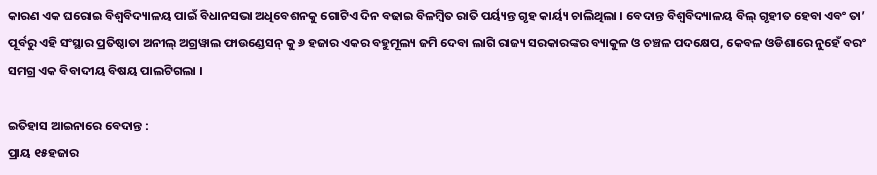କାରଣ ଏକ ଘରୋଇ ବିଶ୍ୱବିଦ୍ୟାଳୟ ପାଇଁ ବିଧାନସଭା ଅଧିବେଶନକୁ ଗୋଟିଏ ଦିନ ବଢାଇ ବିଳମ୍ବିତ ରାତି ପର୍ୟ୍ୟନ୍ତ ଗୃହ କାର୍ୟ୍ୟ ଚାଲିଥିଲା । ବେଦାନ୍ତ ବିଶ୍ୱବିଦ୍ୟାଳୟ ବିଲ୍ ଗୃହୀତ ହେବା ଏବଂ ତା’ ପୂର୍ବରୁ ଏହି ସଂସ୍ଥାର ପ୍ରତିଷ୍ଠାତା ଅନୀଲ୍ ଅଗ୍ରୱାଲ ଫାଉଣ୍ଡେସନ୍ କୁ ୬ ହଜାର ଏକର ବହୁମୂଲ୍ୟ ଜମି ଦେବା ଲାଗି ରାଜ୍ୟ ସରକାରଙ୍କର ବ୍ୟାକୁଳ ଓ ଚଞ୍ଚଳ ପଦକ୍ଷେପ, କେବଳ ଓଡିଶାରେ ନୁହେଁ ବରଂ ସମଗ୍ର ଏକ ବିବାଦୀୟ ବିଷୟ ପାଲଟିଗଲା ।

ଇତିହାସ ଆଇନାରେ ବେଦାନ୍ତ :
ପ୍ରାୟ ୧୫ହଜାର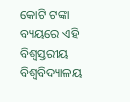କୋଟି ଟଙ୍କା ବ୍ୟୟରେ ଏହି ବିଶ୍ୱସ୍ତରୀୟ ବିଶ୍ୱବିଦ୍ୟାଳୟ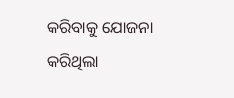କରିବାକୁ ଯୋଜନା କରିଥିଲା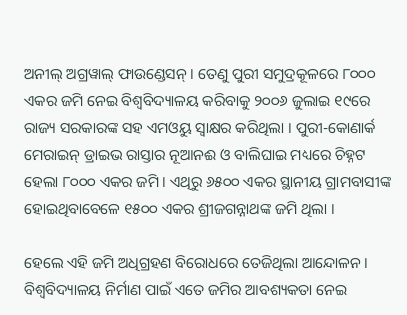ଅନୀଲ୍ ଅଗ୍ରୱାଲ୍ ଫାଉଣ୍ଡେସନ୍ । ତେଣୁ ପୁରୀ ସମୁଦ୍ରକୂଳରେ ୮୦୦୦ ଏକର ଜମି ନେଇ ବିଶ୍ୱବିଦ୍ୟାଳୟ କରିବାକୁ ୨୦୦୬ ଜୁଲାଇ ୧୯ରେ ରାଜ୍ୟ ସରକାରଙ୍କ ସହ ଏମଓୟୁ ସ୍ୱାକ୍ଷର କରିଥିଲା । ପୁରୀ-କୋଣାର୍କ ମେରାଇନ୍ ଡ୍ରାଇଭ ରାସ୍ତାର ନୂଆନଈ ଓ ବାଲିଘାଇ ମଧ୍ୟରେ ଚିହ୍ନଟ ହେଲା ୮୦୦୦ ଏକର ଜମି । ଏଥିରୁ ୬୫୦୦ ଏକର ସ୍ଥାନୀୟ ଗ୍ରାମବାସୀଙ୍କ ହୋଇଥିବାବେଳେ ୧୫୦୦ ଏକର ଶ୍ରୀଜଗନ୍ନାଥଙ୍କ ଜମି ଥିଲା ।

ହେଲେ ଏହି ଜମି ଅଧିଗ୍ରହଣ ବିରୋଧରେ ତେଜିଥିଲା ଆନ୍ଦୋଳନ । ବିଶ୍ୱବିଦ୍ୟାଳୟ ନିର୍ମାଣ ପାଇଁ ଏତେ ଜମିର ଆବଶ୍ୟକତା ନେଇ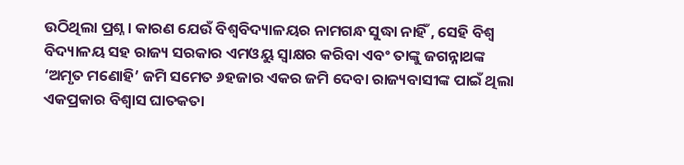ଉଠିଥିଲା ପ୍ରଶ୍ନ । କାରଣ ଯେଉଁ ବିଶ୍ୱବିଦ୍ୟାଳୟର ନାମଗନ୍ଧ ସୁଦ୍ଧା ନାହିଁ , ସେହି ବିଶ୍ୱ ବିଦ୍ୟାଳୟ ସହ ରାଜ୍ୟ ସରକାର ଏମଓୟୁ ସ୍ୱାକ୍ଷର କରିବା ଏବଂ ତାଙ୍କୁ ଜଗନ୍ନାଥଙ୍କ ‘ଅମୃତ ମଣୋହି’ ଜମି ସମେତ ୬ହଜାର ଏକର ଜମି ଦେବା ରାଜ୍ୟବାସୀଙ୍କ ପାଇଁ ଥିଲା ଏକପ୍ରକାର ବିଶ୍ୱାସ ଘାତକତା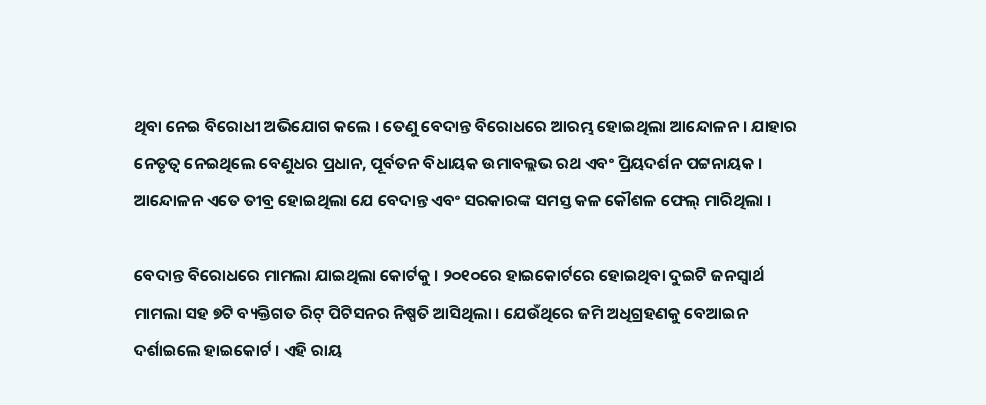ଥିବା ନେଇ ବିରୋଧୀ ଅଭିଯୋଗ କଲେ । ତେଣୁ ବେଦାନ୍ତ ବିରୋଧରେ ଆରମ୍ଭ ହୋଇଥିଲା ଆନ୍ଦୋଳନ । ଯାହାର ନେତୃତ୍ୱ ନେଇଥିଲେ ବେଣୁଧର ପ୍ରଧାନ, ପୂର୍ବତନ ବିଧାୟକ ଉମାବଲ୍ଲଭ ରଥ ଏବଂ ପ୍ରିୟଦର୍ଶନ ପଟ୍ଟନାୟକ । ଆନ୍ଦୋଳନ ଏତେ ତୀବ୍ର ହୋଇଥିଲା ଯେ ବେଦାନ୍ତ ଏବଂ ସରକାରଙ୍କ ସମସ୍ତ କଳ କୌଶଳ ଫେଲ୍ ମାରିଥିଲା ।

ବେଦାନ୍ତ ବିରୋଧରେ ମାମଲା ଯାଇଥିଲା କୋର୍ଟକୁ । ୨୦୧୦ରେ ହାଇକୋର୍ଟରେ ହୋଇଥିବା ଦୁଇଟି ଜନସ୍ୱାର୍ଥ ମାମଲା ସହ ୭ଟି ବ୍ୟକ୍ତିଗତ ରିଟ୍ ପିଟିସନର ନିଷ୍ପତି ଆସିଥିଲା । ଯେଉଁଥିରେ ଜମି ଅଧିଗ୍ରହଣକୁ ବେଆଇନ ଦର୍ଶାଇଲେ ହାଇକୋର୍ଟ । ଏହି ରାୟ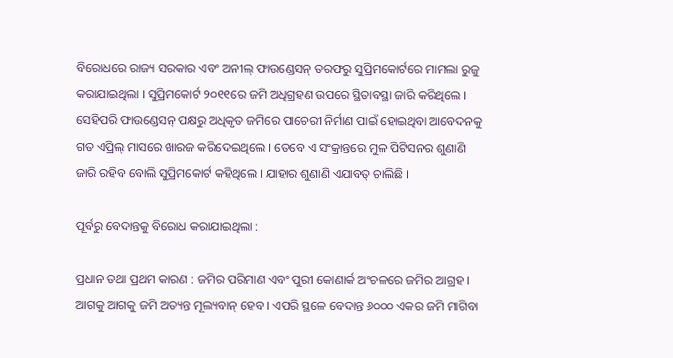ବିରୋଧରେ ରାଜ୍ୟ ସରକାର ଏବଂ ଅନୀଲ୍ ଫାଉଣ୍ଡେସନ୍ ତରଫରୁ ସୁପ୍ରିମକୋର୍ଟରେ ମାମଲା ରୁଜୁ କରାଯାଇଥିଲା । ସୁପ୍ରିମକୋର୍ଟ ୨୦୧୧ରେ ଜମି ଅଧିଗ୍ରହଣ ଉପରେ ସ୍ଥିତାବସ୍ଥା ଜାରି କରିଥିଲେ । ସେହିପରି ଫାଉଣ୍ଡେସନ୍ ପକ୍ଷରୁ ଅଧିକୃତ ଜମିରେ ପାଚେରୀ ନିର୍ମାଣ ପାଇଁ ହୋଇଥିବା ଆବେଦନକୁ ଗତ ଏପ୍ରିଲ୍ ମାସରେ ଖାରଜ କରିଦେଇଥିଲେ । ତେବେ ଏ ସଂକ୍ରାନ୍ତରେ ମୁଳ ପିଟିସନର ଶୁଣାଣି ଜାରି ରହିବ ବୋଲି ସୁପ୍ରିମକୋର୍ଟ କହିଥିଲେ । ଯାହାର ଶୁଣାଣି ଏଯାବତ୍ ଚାଲିଛି ।

ପୂର୍ବରୁ ବେଦାନ୍ତକୁ ବିରୋଧ କରାଯାଇଥିଲା :

ପ୍ରଧାନ ତଥା ପ୍ରଥମ କାରଣ : ଜମିର ପରିମାଣ ଏବଂ ପୁରୀ କୋଣାର୍କ ଅଂଚଳରେ ଜମିର ଆଗ୍ରହ । ଆଗକୁ ଆଗକୁ ଜମି ଅତ୍ୟନ୍ତ ମୂଲ୍ୟବାନ୍ ହେବ । ଏପରି ସ୍ଥଳେ ବେଦାନ୍ତ ୬୦୦୦ ଏକର ଜମି ମାଗିବା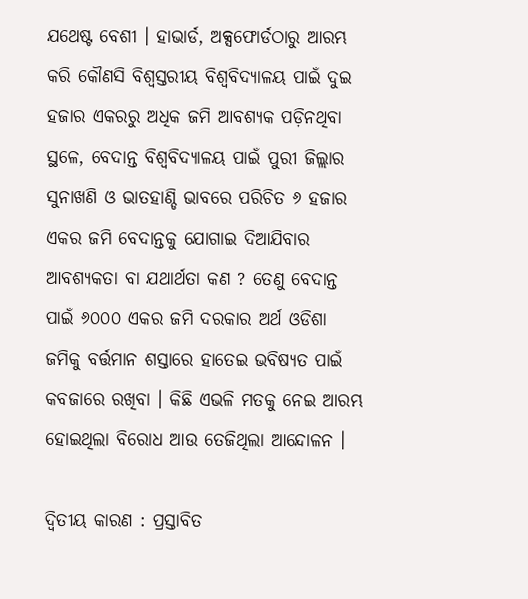ଯଥେଷ୍ଟ ବେଶୀ । ହାଭାର୍ଡ, ଅକ୍ସଫୋର୍ଡଠାରୁ ଆରମ୍ଭ କରି କୌଣସି ବିଶ୍ୱସ୍ତରୀୟ ବିଶ୍ୱବିଦ୍ୟାଳୟ ପାଇଁ ଦୁଇ ହଜାର ଏକରରୁ ଅଧିକ ଜମି ଆବଶ୍ୟକ ପଡ଼ିନଥିବା ସ୍ଥଳେ, ବେଦାନ୍ତ ବିଶ୍ୱବିଦ୍ୟାଳୟ ପାଇଁ ପୁରୀ ଜିଲ୍ଲାର ସୁନାଖଣି ଓ ଭାତହାଣ୍ଡି ଭାବରେ ପରିଚିତ ୬ ହଜାର ଏକର ଜମି ବେଦାନ୍ତକୁ ଯୋଗାଇ ଦିଆଯିବାର ଆବଶ୍ୟକତା ବା ଯଥାର୍ଥତା କଣ ? ତେଣୁ ବେଦାନ୍ତ ପାଇଁ ୬୦୦୦ ଏକର ଜମି ଦରକାର ଅର୍ଥ ଓଡିଶା ଜମିକୁ ବର୍ତ୍ତମାନ ଶସ୍ତାରେ ହାତେଇ ଭବିଷ୍ୟତ ପାଇଁ କବଜାରେ ରଖିବା । କିଛି ଏଭଳି ମତକୁ ନେଇ ଆରମ୍ଭ ହୋଇଥିଲା ବିରୋଧ ଆଉ ତେଜିଥିଲା ଆନ୍ଦୋଳନ ।

ଦ୍ୱିତୀୟ କାରଣ : ପ୍ରସ୍ତାବିତ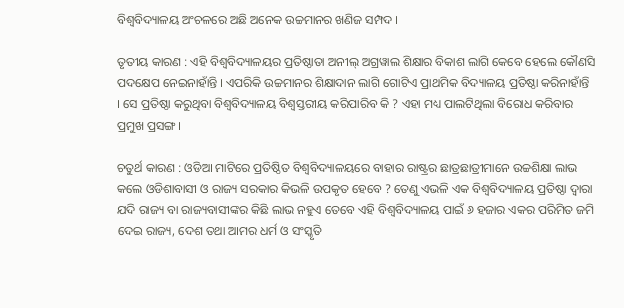ବିଶ୍ୱବିଦ୍ୟାଳୟ ଅଂଚଳରେ ଅଛି ଅନେକ ଉଚ୍ଚମାନର ଖଣିଜ ସମ୍ପଦ ।

ତୃତୀୟ କାରଣ : ଏହି ବିଶ୍ୱବିଦ୍ୟାଳୟର ପ୍ରତିଷ୍ଠାତା ଅନୀଲ୍ ଅଗ୍ରୱାଲ ଶିକ୍ଷାର ବିକାଶ ଲାଗି କେବେ ହେଲେ କୌଣସି ପଦକ୍ଷେପ ନେଇନାହାଁନ୍ତି । ଏପରିକି ଉଚ୍ଚମାନର ଶିକ୍ଷାଦାନ ଲାଗି ଗୋଟିଏ ପ୍ରାଥମିକ ବିଦ୍ୟାଳୟ ପ୍ରତିଷ୍ଠା କରିନାହାଁନ୍ତି । ସେ ପ୍ରତିଷ୍ଠା କରୁଥିବା ବିଶ୍ୱବିଦ୍ୟାଳୟ ବିଶ୍ୱସ୍ତରୀୟ କରିପାରିବ କି ? ଏହା ମଧ୍ୟ ପାଲଟିଥିଲା ବିରୋଧ କରିବାର ପ୍ରମୁଖ ପ୍ରସଙ୍ଗ ।

ଚତୁର୍ଥ କାରଣ : ଓଡିଆ ମାଟିରେ ପ୍ରତିଷ୍ଠିତ ବିଶ୍ୱବିଦ୍ୟାଳୟରେ ବାହାର ରାଷ୍ଟ୍ରର ଛାତ୍ରଛାତ୍ରୀମାନେ ଉଚ୍ଚଶିକ୍ଷା ଲାଭ କଲେ ଓଡିଶାବାସୀ ଓ ରାଜ୍ୟ ସରକାର କିଭଳି ଉପକୃତ ହେବେ ? ତେଣୁ ଏଭଳି ଏକ ବିଶ୍ୱବିଦ୍ୟାଳୟ ପ୍ରତିଷ୍ଠା ଦ୍ଵାରା ଯଦି ରାଜ୍ୟ ବା ରାଜ୍ୟବାସୀଙ୍କର କିଛି ଲାଭ ନହୁଏ ତେବେ ଏହି ବିଶ୍ୱବିଦ୍ୟାଳୟ ପାଇଁ ୬ ହଜାର ଏକର ପରିମିତ ଜମି ଦେଇ ରାଜ୍ୟ, ଦେଶ ତଥା ଆମର ଧର୍ମ ଓ ସଂସ୍କୃତି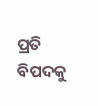ପ୍ରତି ବିପଦକୁ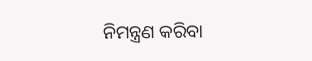ନିମନ୍ତ୍ରଣ କରିବା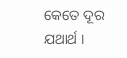କେତେ ଦୂର ଯଥାର୍ଥ ।